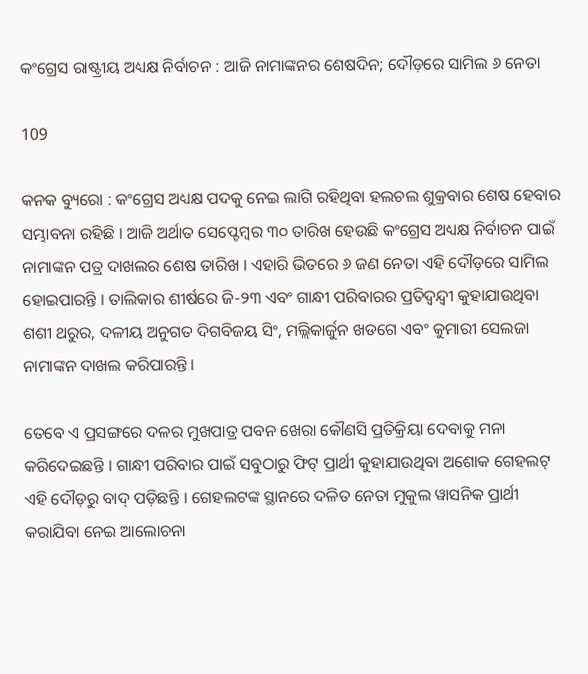କଂଗ୍ରେସ ରାଷ୍ଟ୍ରୀୟ ଅଧ୍ୟକ୍ଷ ନିର୍ବାଚନ : ଆଜି ନାମାଙ୍କନର ଶେଷଦିନ; ଦୌଡ଼ରେ ସାମିଲ ୬ ନେତା

109

କନକ ବ୍ୟୁରୋ : କଂଗ୍ରେସ ଅଧ୍ୟକ୍ଷ ପଦକୁ ନେଇ ଲାଗି ରହିଥିବା ହଲଚଲ ଶୁକ୍ରବାର ଶେଷ ହେବାର ସମ୍ଭାବନା ରହିଛି । ଆଜି ଅର୍ଥାତ ସେପ୍ଟେମ୍ବର ୩୦ ତାରିଖ ହେଉଛି କଂଗ୍ରେସ ଅଧ୍ୟକ୍ଷ ନିର୍ବାଚନ ପାଇଁ ନାମାଙ୍କନ ପତ୍ର ଦାଖଲର ଶେଷ ତାରିଖ । ଏହାରି ଭିତରେ ୬ ଜଣ ନେତା ଏହି ଦୌଡ଼ରେ ସାମିଲ ହୋଇପାରନ୍ତି । ତାଲିକାର ଶୀର୍ଷରେ ଜି-୨୩ ଏବଂ ଗାନ୍ଧୀ ପରିବାରର ପ୍ରତିଦ୍ୱନ୍ଦ୍ୱୀ କୁହାଯାଉଥିବା ଶଶୀ ଥରୁର, ଦଳୀୟ ଅନୁଗତ ଦିଗବିଜୟ ସିଂ, ମଲ୍ଲିକାର୍ଜୁନ ଖଡଗେ ଏବଂ କୁମାରୀ ସେଲଜା ନାମାଙ୍କନ ଦାଖଲ କରିପାରନ୍ତି ।

ତେବେ ଏ ପ୍ରସଙ୍ଗରେ ଦଳର ମୁଖପାତ୍ର ପବନ ଖେରା କୌଣସି ପ୍ରତିକ୍ରିୟା ଦେବାକୁ ମନା କରିଦେଇଛନ୍ତି । ଗାନ୍ଧୀ ପରିବାର ପାଇଁ ସବୁଠାରୁ ଫିଟ୍ ପ୍ରାର୍ଥୀ କୁହାଯାଉଥିବା ଅଶୋକ ଗେହଲଟ୍ ଏହି ଦୌଡ଼ରୁ ବାଦ୍ ପଡ଼ିଛନ୍ତି । ଗେହଲଟଙ୍କ ସ୍ଥାନରେ ଦଳିତ ନେତା ମୁକୁଲ ୱାସନିକ ପ୍ରାର୍ଥୀ କରାଯିବା ନେଇ ଆଲୋଚନା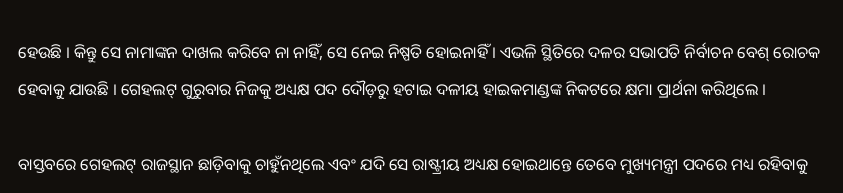ହେଉଛି । କିନ୍ତୁ ସେ ନାମାଙ୍କନ ଦାଖଲ କରିବେ ନା ନାହିଁ, ସେ ନେଇ ନିଷ୍ପତି ହୋଇନାହିଁ । ଏଭଳି ସ୍ଥିତିରେ ଦଳର ସଭାପତି ନିର୍ବାଚନ ବେଶ୍ ରୋଚକ ହେବାକୁ ଯାଉଛି । ଗେହଲଟ୍ ଗୁରୁବାର ନିଜକୁ ଅଧ୍ୟକ୍ଷ ପଦ ଦୌଡ଼ରୁ ହଟାଇ ଦଳୀୟ ହାଇକମାଣ୍ଡଙ୍କ ନିକଟରେ କ୍ଷମା ପ୍ରାର୍ଥନା କରିଥିଲେ ।

ବାସ୍ତବରେ ଗେହଲଟ୍ ରାଜସ୍ଥାନ ଛାଡ଼ିବାକୁ ଚାହୁଁନଥିଲେ ଏବଂ ଯଦି ସେ ରାଷ୍ଟ୍ରୀୟ ଅଧ୍ୟକ୍ଷ ହୋଇଥାନ୍ତେ ତେବେ ମୁଖ୍ୟମନ୍ତ୍ରୀ ପଦରେ ମଧ୍ୟ ରହିବାକୁ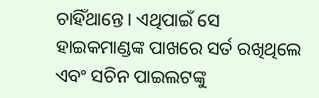ଚାହିଁଥାନ୍ତେ । ଏଥିପାଇଁ ସେ ହାଇକମାଣ୍ଡଙ୍କ ପାଖରେ ସର୍ତ ରଖିଥିଲେ ଏବଂ ସଚିନ ପାଇଲଟଙ୍କୁ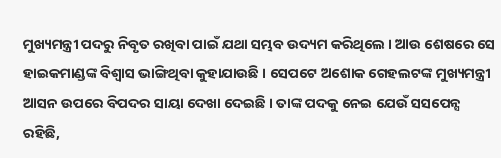ମୁଖ୍ୟମନ୍ତ୍ରୀ ପଦରୁ ନିବୃତ ରଖିବା ପାଇଁ ଯଥା ସମ୍ଭବ ଉଦ୍ୟମ କରିଥିଲେ । ଆଉ ଶେଷରେ ସେ ହାଇକମାଣ୍ଡଙ୍କ ବିଶ୍ୱାସ ଭାଙ୍ଗିଥିବା କୁହାଯାଉଛି । ସେପଟେ ଅଶୋକ ଗେହଲଟଙ୍କ ମୁଖ୍ୟମନ୍ତ୍ରୀ ଆସନ ଉପରେ ବିପଦର ସାୟା ଦେଖା ଦେଇଛି । ତାଙ୍କ ପଦକୁ ନେଇ ଯେଉଁ ସସପେନ୍ସ ରହିଛି,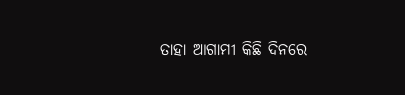ତାହା ଆଗାମୀ କିଛି ଦିନରେ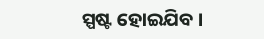ସ୍ପଷ୍ଟ ହୋଇଯିବ ।